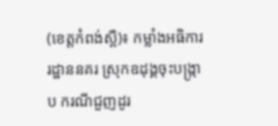(ខេត្តកំពង់ស្ពឺ)៖ កម្លាំងអធិការរដ្ឋាននគរ ស្រុកឧដុង្គចុះបង្ក្រាប ករណីជួញដូរ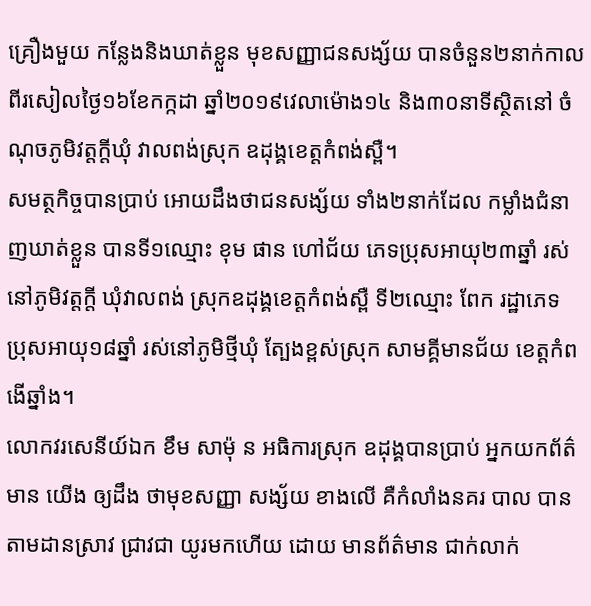គ្រឿងមួយ កន្លែងនិងឃាត់ខ្លួន មុខសញ្ញាជនសង្ស័យ បានចំនួន២នាក់កាល ពីរសៀលថ្ងៃ១៦ខែកក្កដា ឆ្នាំ២០១៩វេលាម៉ោង១៤ និង៣០នាទីស្ថិតនៅ ចំណុចភូមិវត្តក្តីឃុំ វាលពង់ស្រុក ឧដុង្គខេត្តកំពង់ស្ពឺ។
សមត្ថកិច្ចបានប្រាប់ អោយដឹងថាជនសង្ស័យ ទាំង២នាក់ដែល កម្លាំងជំនាញឃាត់ខ្លួន បានទី១ឈ្មោះ ខុម ផាន ហៅជ័យ ភេទប្រុសអាយុ២៣ឆ្នាំ រស់នៅភូមិវត្តក្តី ឃុំវាលពង់ ស្រុកឧដុង្គខេត្តកំពង់ស្ពឺ ទី២ឈ្មោះ ពែក រដ្ឋាភេទ ប្រុសអាយុ១៨ឆ្នាំ រស់នៅភូមិថ្មីឃុំ ត្បែងខ្ពស់ស្រុក សាមគ្គីមានជ័យ ខេត្តកំពងើឆ្នាំង។
លោកវរសេនីយ៍ឯក ខឹម សាម៉ុ ន អធិការស្រុក ឧដុង្គបានប្រាប់ អ្នកយកព័ត៌មាន យើង ឲ្យដឹង ថាមុខសញ្ញា សង្ស័យ ខាងលេី គឺកំលាំងនគរ បាល បានតាមដានស្រាវ ជ្រាវជា យូរមកហេីយ ដោយ មានព័ត៌មាន ជាក់លាក់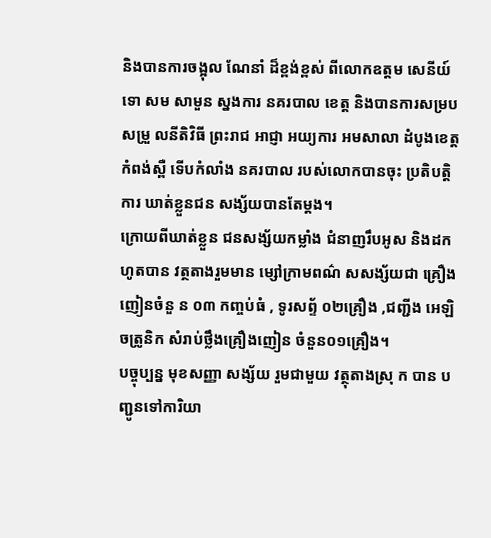និងបានការចង្អុល ណែនាំ ដ៏ខ្ពង់ខ្ពស់ ពីលោកឧត្ដម សេនីយ៍ទោ សម សាមួន ស្នងការ នគរបាល ខេត្ត និងបានការសម្របសម្រួ លនីតិវិធី ព្រះរាជ អាជ្ញា អយ្យការ អមសាលា ដំបូងខេត្ដកំពង់ស្ពឺ ទើបកំលាំង នគរបាល របស់លោកបានចុះ ប្រតិបត្ដិការ ឃាត់ខ្លួនជន សង្ស័យបានតែម្តង។
ក្រោយពីឃាត់ខ្លួន ជនសង្ស័យកម្លាំង ជំនាញរឹបអូស និងដកហូតបាន វត្ថតាងរួមមាន ម្សៅក្រាមពណ៌ សសង្ស័យជា គ្រឿងញៀនចំនួ ន ០៣ កញ្ចប់ធំ , ទូរសព្ទ័ ០២គ្រឿង ,ជញ្ជីង អេឡិ ចត្រូនិក សំរាប់ថ្លឹងគ្រឿងញៀន ចំនួន០១គ្រឿង។
បច្ចុប្បន្ន មុខសញ្ញា សង្ស័យ រួមជាមួយ វត្ថុតាងស្រុ ក បាន បញ្ជូនទៅការិយា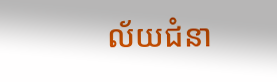ល័យជំនា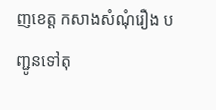ញខេត្ដ កសាងសំណុំរឿង បញ្ជូនទៅតុ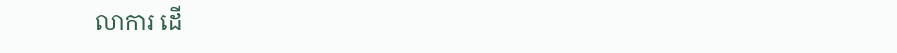លាការ ដេី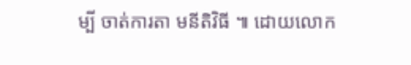ម្បី ចាត់ការតា មនីតិវិធី ៕ ដោយលោក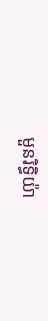មួនរិទ្ធិយ៉ា